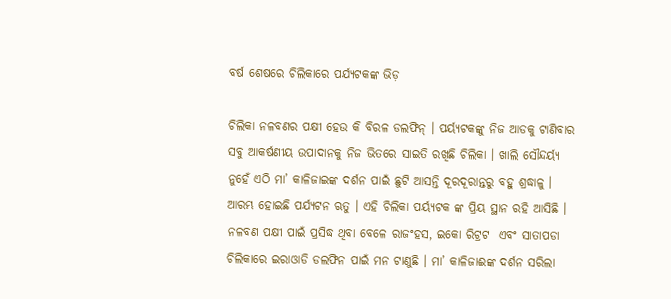ବର୍ଷ ଶେଷରେ ଚିଲିକାରେ ପର୍ଯ୍ୟଟକଙ୍କ ଭିଡ଼

ଚିଲିକା ନଳବଣର ପକ୍ଷୀ ହେଉ କି ବିରଳ ଡଲଫିନ୍ । ପର୍ୟ୍ୟଟକଙ୍କୁ ନିଜ ଆଡକୁ ଟାଣିବାର ସବୁ ଆକର୍ଷଣୀୟ ଉପାଦାନକୁ ନିଜ ଭିତରେ ସାଇତି ରଖିଛି ଚିଲିକା । ଖାଲି ସୌନ୍ଦର୍ୟ୍ୟ ନୁହେଁ ଏଠି ମା’ କାଳିଜାଇଙ୍କ ଦର୍ଶନ ପାଇଁ ଛୁଟି ଆସନ୍ତି ଦୂରଦୂରାନ୍ତରୁ ବହୁ ଶ୍ରଦ୍ଧାଳୁ । ଆରମ୍ଭ ହୋଇଛି ପର୍ଯ୍ୟଟନ ଋତୁ । ଏହି ଚିଲିକା ପର୍ୟ୍ୟଟକ ଙ୍କ ପ୍ରିୟ ସ୍ଥାନ ରହି ଆସିଛି । ନଳବଣ ପକ୍ଷୀ ପାଇଁ ପ୍ରସିଦ୍ଧ ଥିବା ବେଳେ ରାଜଂହସ, ଇକୋ ରିଟ୍ରଟ  ଏବଂ ସାତାପଡା ଚିଲିକାରେ ଇରାଓାଡି ଡଲଫିନ ପାଇଁ ମନ ଟାଣୁଛି । ମା’ କାଳିଜାଈଙ୍କ ଦର୍ଶନ ସରିଲା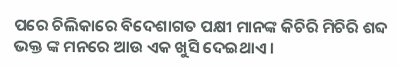ପରେ ଚିଲିକାରେ ବିଦେଶାଗତ ପକ୍ଷୀ ମାନଙ୍କ କିଚିରି ମିଚିରି ଶବ୍ଦ ଭକ୍ତ ଙ୍କ ମନରେ ଆଉ ଏକ ଖୁସି ଦେଇଥାଏ ।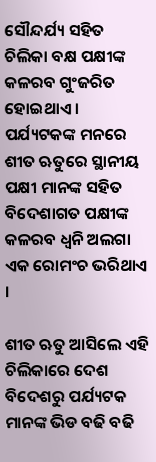ସୌନ୍ଦର୍ଯ୍ୟ ସହିତ ଚିଲିକା ବକ୍ଷ ପକ୍ଷୀଙ୍କ କଳରବ ଗୁଂଜରିତ ହୋଇଥାଏ । ପର୍ଯ୍ୟଟକଙ୍କ ମନରେ ଶୀତ ଋତୁରେ ସ୍ଥାନୀୟ ପକ୍ଷୀ ମାନଙ୍କ ସହିତ ବିଦେଶାଗତ ପକ୍ଷୀଙ୍କ କଳରବ ଧ୍ୱନି ଅଲଗା ଏକ ରୋମଂଚ ଭରିଥାଏ ।

ଶୀତ ଋତୁ ଆସିଲେ ଏହି ଚିଲିକାରେ ଦେଶ ବିଦେଶରୁ ପର୍ଯ୍ୟଟକ ମାନଙ୍କ ଭିଡ ବଢି ବଢି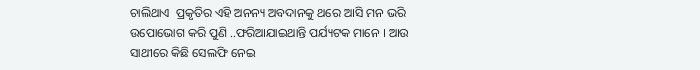ଚାଲିଥାଏ  ପ୍ରକୃତିର ଏହି ଅନନ୍ୟ ଅବଦାନକୁ ଥରେ ଆସି ମନ ଭରି ଉପୋଭୋଗ କରି ପୁଣି ..ଫରିଆଯାଇଥାନ୍ତି ପର୍ଯ୍ୟଟକ ମାନେ । ଆଉ ସାଥୀରେ କିଛି ସେଲଫି ନେଇ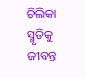ଚିଲିକା ସ୍ମୃତିକୁ ଜୀବନ୍ତ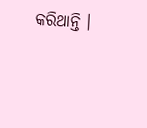କରିଥାନ୍ତି ।